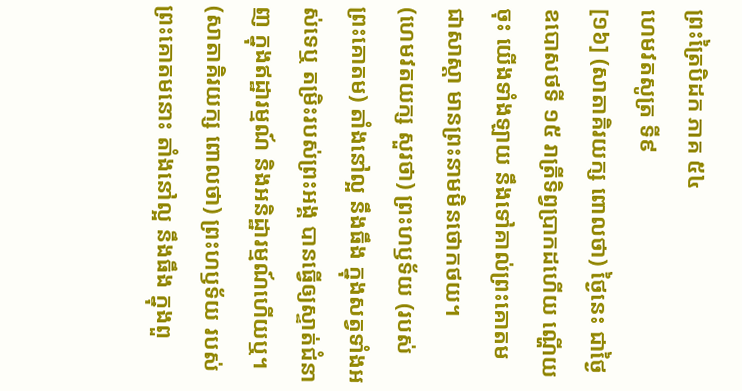ព្រះត្រៃបិដក ភាគ ៥៤
ហេមវតសូត្រ ទី៩
[១៦] (សាតាគិរយក្ស ពោលថា) ថ្ងៃនេះ ជាថ្ងៃឧបោសថទី ១៥ រាត្រីទិព្វប្រាកដហើយ ណ្ហើយចុះ យើងទាំងឡាយ នឹងទៅគាល់ព្រះគោតម ជាសាស្តា មានព្រះនាមមិនថោកថយ។
(ហេមវតយក្ស សួរថា) ព្រះហឫទ័យ (របស់ព្រះគោតម) តាំងនៅល្អ នឹងធឹង ក្នុងសត្វទាំងអស់ទេឬ តម្រិះរបស់ព្រះអង្គ បានធ្វើឲ្យស្ទាត់ជំនាញ ក្នុងឥដ្ឋារម្មណ៍ និងអនិដ្ឋារម្មណ៍ហើយឬ។
(សាតាគិរយក្ស ពោលថា) ព្រះហឫទ័យ របស់ព្រះគោតមនោះ តាំងនៅល្អ នឹងធឹង ក្នុងពួ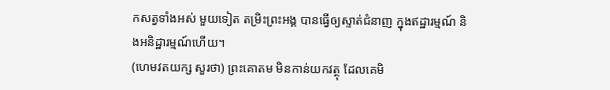កសត្វទាំងអស់ មួយទៀត តម្រិះព្រះអង្គ បានធ្វើឲ្យស្ទាត់ជំនាញ ក្នុងឥដ្ឋារម្មណ៍ និងអនិដ្ឋារម្មណ៍ហើយ។
(ហេមវតយក្ស សួរថា) ព្រះគោតម មិនកាន់យកវត្ថុ ដែលគេមិ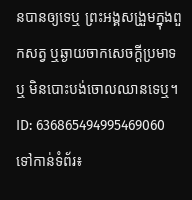នបានឲ្យទេឬ ព្រះអង្គសង្រួមក្នុងពួកសត្វ ឬឆ្ងាយចាកសេចក្តីប្រមាទឬ មិនបោះបង់ចោលឈានទេឬ។
ID: 636865494995469060
ទៅកាន់ទំព័រ៖